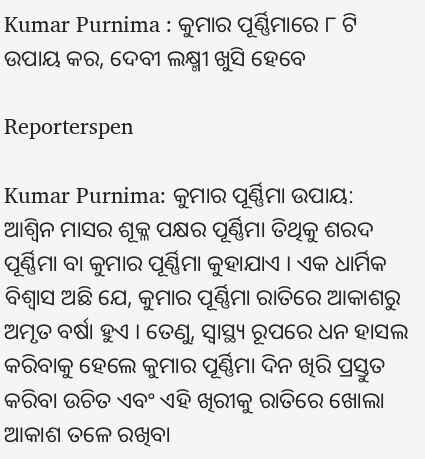Kumar Purnima : କୁମାର ପୂର୍ଣ୍ଣିମାରେ ୮ ଟି ଉପାୟ କର, ଦେବୀ ଲକ୍ଷ୍ମୀ ଖୁସି ହେବେ

Reporterspen

Kumar Purnima: କୁମାର ପୂର୍ଣ୍ଣିମା ଉପାୟ: ଆଶ୍ୱିନ ମାସର ଶୂକ୍ଳ ପକ୍ଷର ପୂର୍ଣ୍ଣିମା ତିଥିକୁ ଶରଦ ପୂର୍ଣ୍ଣିମା ବା କୁମାର ପୂର୍ଣ୍ଣିମା କୁହାଯାଏ । ଏକ ଧାର୍ମିକ ବିଶ୍ୱାସ ଅଛି ଯେ, କୁମାର ପୂର୍ଣ୍ଣିମା ରାତିରେ ଆକାଶରୁ ଅମୃତ ବର୍ଷା ହୁଏ । ତେଣୁ, ସ୍ୱାସ୍ଥ୍ୟ ରୂପରେ ଧନ ହାସଲ କରିବାକୁ ହେଲେ କୁମାର ପୂର୍ଣ୍ଣିମା ଦିନ ଖିରି ପ୍ରସ୍ତୁତ କରିବା ଉଚିତ ଏବଂ ଏହି ଖିରୀକୁ ରାତିରେ ଖୋଲା ଆକାଶ ତଳେ ରଖିବା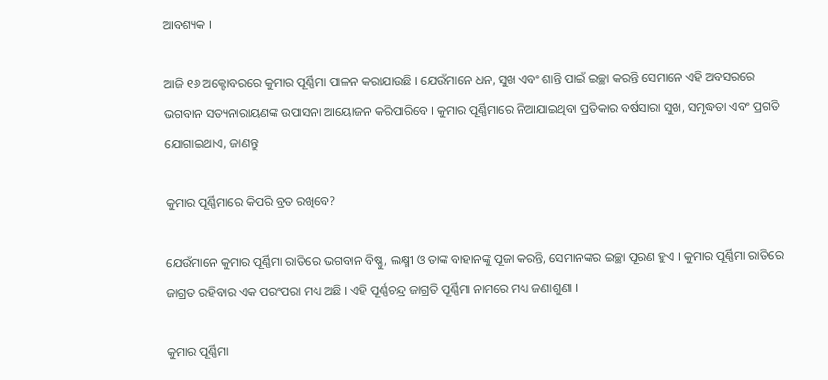ଆବଶ୍ୟକ ।

ଆଜି ୧୬ ଅକ୍ଟୋବରରେ କୁମାର ପୂର୍ଣ୍ଣିମା ପାଳନ କରାଯାଉଛି । ଯେଉଁମାନେ ଧନ, ସୁଖ ଏବଂ ଶାନ୍ତି ପାଇଁ ଇଚ୍ଛା କରନ୍ତି ସେମାନେ ଏହି ଅବସରରେ ଭଗବାନ ସତ୍ୟନାରାୟଣଙ୍କ ଉପାସନା ଆୟୋଜନ କରିପାରିବେ । କୁମାର ପୂର୍ଣ୍ଣିମାରେ ନିଆଯାଇଥିବା ପ୍ରତିକାର ବର୍ଷସାରା ସୁଖ, ସମୃଦ୍ଧତା ଏବଂ ପ୍ରଗତି ଯୋଗାଇଥାଏ, ଜାଣନ୍ତୁ

କୁମାର ପୂର୍ଣ୍ଣିମାରେ କିପରି ବ୍ରତ ରଖିବେ?

ଯେଉଁମାନେ କୁମାର ପୂର୍ଣ୍ଣିମା ରାତିରେ ଭଗବାନ ବିଷ୍ଣୁ, ଲକ୍ଷ୍ମୀ ଓ ତାଙ୍କ ବାହାନଙ୍କୁ ପୂଜା କରନ୍ତି, ସେମାନଙ୍କର ଇଚ୍ଛା ପୂରଣ ହୁଏ । କୁମାର ପୂର୍ଣ୍ଣିମା ରାତିରେ ଜାଗ୍ରତ ରହିବାର ଏକ ପରଂପରା ମଧ୍ୟ ଅଛି । ଏହି ପୂର୍ଣ୍ଣଚନ୍ଦ୍ର ଜାଗ୍ରତି ପୂର୍ଣ୍ଣିମା ନାମରେ ମଧ୍ୟ ଜଣାଶୁଣା ।

କୁମାର ପୂର୍ଣ୍ଣିମା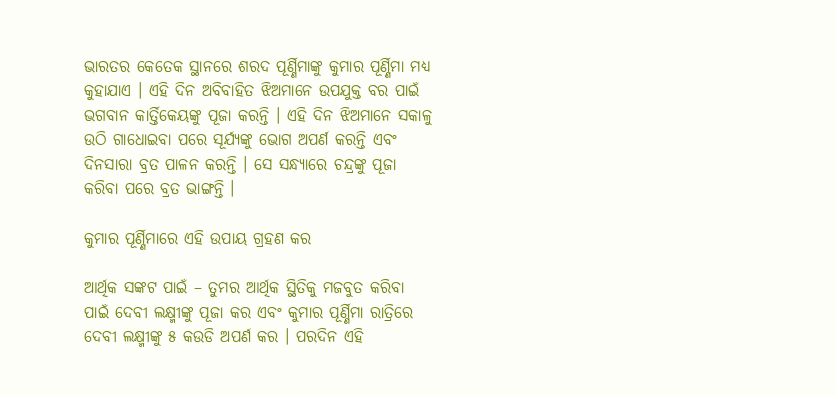ଭାରତର କେତେକ ସ୍ଥାନରେ ଶରଦ ପୂର୍ଣ୍ଣିମାଙ୍କୁ କୁମାର ପୂର୍ଣ୍ଣିମା ମଧ୍ୟ କୁହାଯାଏ । ଏହି ଦିନ ଅବିବାହିତ ଝିଅମାନେ ଉପଯୁକ୍ତ ବର ପାଇଁ ଭଗବାନ କାର୍ତ୍ତିକେୟଙ୍କୁ ପୂଜା କରନ୍ତି । ଏହି ଦିନ ଝିଅମାନେ ସକାଳୁ ଉଠି ଗାଧୋଇବା ପରେ ସୂର୍ଯ୍ୟଙ୍କୁ ଭୋଗ ଅପର୍ଣ କରନ୍ତି ଏବଂ ଦିନସାରା ବ୍ରତ ପାଳନ କରନ୍ତି । ସେ ସନ୍ଧ୍ୟାରେ ଚନ୍ଦ୍ରଙ୍କୁ ପୂଜା କରିବା ପରେ ବ୍ରତ ଭାଙ୍ଗନ୍ତି ।

କୁମାର ପୂର୍ଣ୍ଣିମାରେ ଏହି ଉପାୟ ଗ୍ରହଣ କର

ଆର୍ଥିକ ସଙ୍କଟ ପାଇଁ – ତୁମର ଆର୍ଥିକ ସ୍ଥିତିକୁ ମଜବୁତ କରିବା ପାଇଁ ଦେବୀ ଲକ୍ଷ୍ମୀଙ୍କୁ ପୂଜା କର ଏବଂ କୁମାର ପୂର୍ଣ୍ଣିମା ରାତ୍ରିରେ ଦେବୀ ଲକ୍ଷ୍ମୀଙ୍କୁ ୫ କଉଡି ଅପର୍ଣ କର । ପରଦିନ ଏହି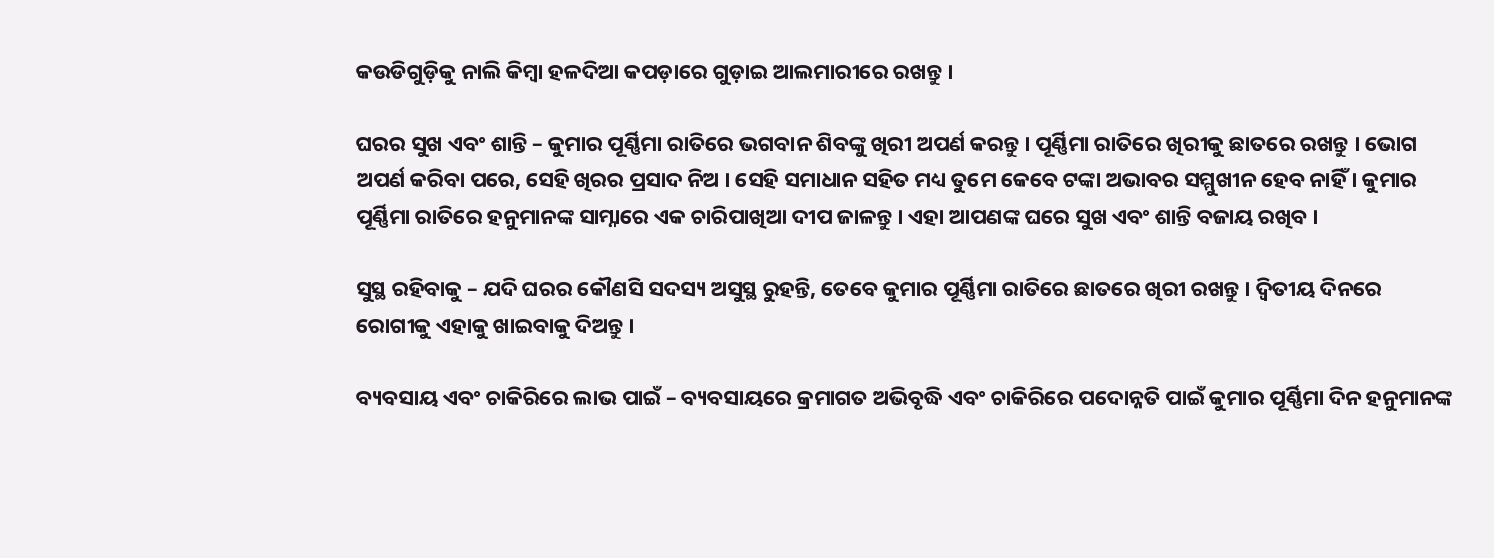କଉଡିଗୁଡ଼ିକୁ ନାଲି କିମ୍ବା ହଳଦିଆ କପଡ଼ାରେ ଗୁଡ଼ାଇ ଆଲମାରୀରେ ରଖନ୍ତୁ ।

ଘରର ସୁଖ ଏବଂ ଶାନ୍ତି – କୁମାର ପୂର୍ଣ୍ଣିମା ରାତିରେ ଭଗବାନ ଶିବଙ୍କୁ ଖିରୀ ଅପର୍ଣ କରନ୍ତୁ । ପୂର୍ଣ୍ଣିମା ରାତିରେ ଖିରୀକୁ ଛାତରେ ରଖନ୍ତୁ । ଭୋଗ ଅପର୍ଣ କରିବା ପରେ, ସେହି ଖିରର ପ୍ରସାଦ ନିଅ । ସେହି ସମାଧାନ ସହିତ ମଧ୍ୟ ତୁମେ କେବେ ଟଙ୍କା ଅଭାବର ସମ୍ମୁଖୀନ ହେବ ନାହିଁ । କୁମାର ପୂର୍ଣ୍ଣିମା ରାତିରେ ହନୁମାନଙ୍କ ସାମ୍ନାରେ ଏକ ଚାରିପାଖିଆ ଦୀପ ଜାଳନ୍ତୁ । ଏହା ଆପଣଙ୍କ ଘରେ ସୁଖ ଏବଂ ଶାନ୍ତି ବଜାୟ ରଖିବ ।

ସୁସ୍ଥ ରହିବାକୁ – ଯଦି ଘରର କୌଣସି ସଦସ୍ୟ ଅସୁସ୍ଥ ରୁହନ୍ତି, ତେବେ କୁମାର ପୂର୍ଣ୍ଣିମା ରାତିରେ ଛାତରେ ଖିରୀ ରଖନ୍ତୁ । ଦ୍ୱିତୀୟ ଦିନରେ ରୋଗୀକୁ ଏହାକୁ ଖାଇବାକୁ ଦିଅନ୍ତୁ ।

ବ୍ୟବସାୟ ଏବଂ ଚାକିରିରେ ଲାଭ ପାଇଁ – ବ୍ୟବସାୟରେ କ୍ରମାଗତ ଅଭିବୃଦ୍ଧି ଏବଂ ଚାକିରିରେ ପଦୋନ୍ନତି ପାଇଁ କୁମାର ପୂର୍ଣ୍ଣିମା ଦିନ ହନୁମାନଙ୍କ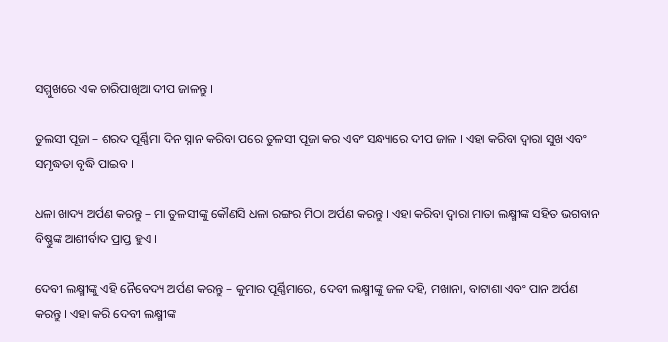ସମ୍ମୁଖରେ ଏକ ଚାରିପାଖିଆ ଦୀପ ଜାଳନ୍ତୁ ।

ତୁଲସୀ ପୂଜା – ଶରଦ ପୂର୍ଣ୍ଣିମା ଦିନ ସ୍ନାନ କରିବା ପରେ ତୁଳସୀ ପୂଜା କର ଏବଂ ସନ୍ଧ୍ୟାରେ ଦୀପ ଜାଳ । ଏହା କରିବା ଦ୍ୱାରା ସୁଖ ଏବଂ ସମୃଦ୍ଧତା ବୃଦ୍ଧି ପାଇବ ।

ଧଳା ଖାଦ୍ୟ ଅର୍ପଣ କରନ୍ତୁ – ମା ତୁଳସୀଙ୍କୁ କୌଣସି ଧଳା ରଙ୍ଗର ମିଠା ଅର୍ପଣ କରନ୍ତୁ । ଏହା କରିବା ଦ୍ୱାରା ମାତା ଲକ୍ଷ୍ମୀଙ୍କ ସହିତ ଭଗବାନ ବିଷ୍ଣୁଙ୍କ ଆଶୀର୍ବାଦ ପ୍ରାପ୍ତ ହୁଏ ।

ଦେବୀ ଲକ୍ଷ୍ମୀଙ୍କୁ ଏହି ନୈବେଦ୍ୟ ଅର୍ପଣ କରନ୍ତୁ – କୁମାର ପୂର୍ଣ୍ଣିମାରେ, ଦେବୀ ଲକ୍ଷ୍ମୀଙ୍କୁ ଜଳ ଦହି, ମଖାନା, ବାଟାଶା ଏବଂ ପାନ ଅର୍ପଣ କରନ୍ତୁ । ଏହା କରି ଦେବୀ ଲକ୍ଷ୍ମୀଙ୍କ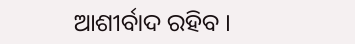ଆଶୀର୍ବାଦ ରହିବ ।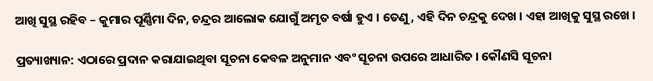ଆଖି ସୁସ୍ଥ ରହିବ – କୁମାର ପୂର୍ଣ୍ଣିମା ଦିନ, ଚନ୍ଦ୍ରର ଆଲୋକ ଯୋଗୁଁ ଅମୃତ ବର୍ଷା ହୁଏ । ତେଣୁ, ଏହି ଦିନ ଚନ୍ଦ୍ରକୁ ଦେଖ । ଏହା ଆଖିକୁ ସୁସ୍ଥ ରଖେ ।

ପ୍ରତ୍ୟାଖ୍ୟାନ: ଏଠାରେ ପ୍ରଦାନ କରାଯାଇଥିବା ସୂଚନା କେବଳ ଅନୁମାନ ଏବଂ ସୂଚନା ଉପରେ ଆଧାରିତ । କୌଣସି ସୂଚନା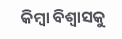କିମ୍ବା ବିଶ୍ୱାସକୁ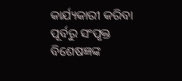କାର୍ଯ୍ୟକାରୀ କରିବା ପୂର୍ବରୁ ସଂପୃକ୍ତ ବିଶେଷଜ୍ଞଙ୍କ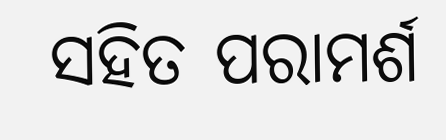ସହିତ ପରାମର୍ଶ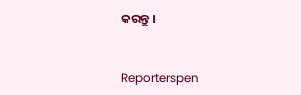କରନ୍ତୁ ।


Reporterspen